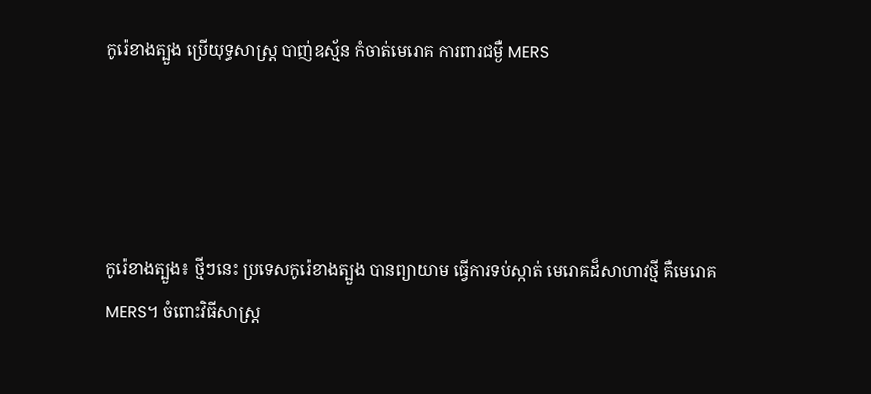កូរ៉េខាងត្បួង ប្រើយុទ្ធសាស្រ្ត បាញ់ឧស្ម័ន កំចាត់មេរោគ ការពារជម្ងឺ MERS




កូរ៉េខាងត្បួង៖ ថ្មីៗនេះ ប្រទេសកូរ៉េខាងត្បួង បានព្យាយាម ធ្វើការទប់ស្កាត់ មេរោគដ៏សាហាវថ្មី គឺមេរោគ MERS។ ចំពោះវិធីសាស្រ្ត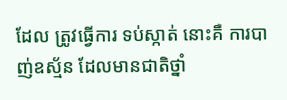ដែល ត្រូវធ្វើការ ទប់ស្កាត់ នោះគឺ ការបាញ់ឧស្ម័ន ដែលមានជាតិថ្នាំ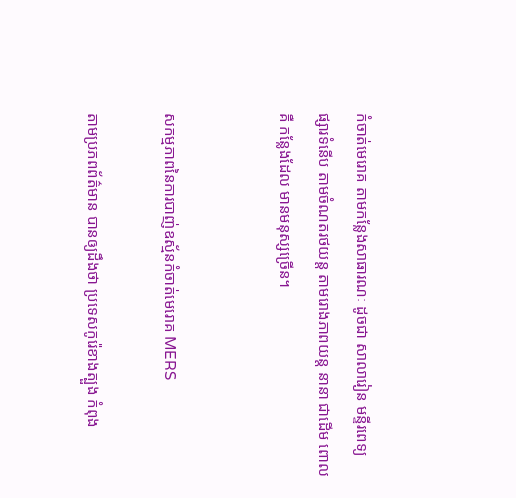កំចាត់មេរោគ តាមកន្លែងសាធារណៈ ដូចជា សាលារៀន មន្ទីរពេទ្យ ផ្សារទំនើប តាមចំណតរថយន្ត តាមរោងភាពយន្ត នានា ជាដើម ពោលគឺ កន្លែងដែល មានមនុស្សច្រើន។


សកម្មភាពនៃការបាញ់ឧស្ម័នកំចាត់មេរោគ MERS

តាមប្រភពព័ត៌មាន បានឲ្យដឹងថា ប្រទេសកូរ៉េខាងត្បួង កំពុង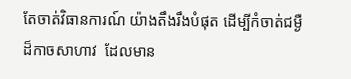តែចាត់វិធានការណ៍ យ៉ាងតឹងរឹងបំផុត ដើម្បីកំចាត់ជម្ងឺ ដ៏កាចសាហាវ  ដែលមាន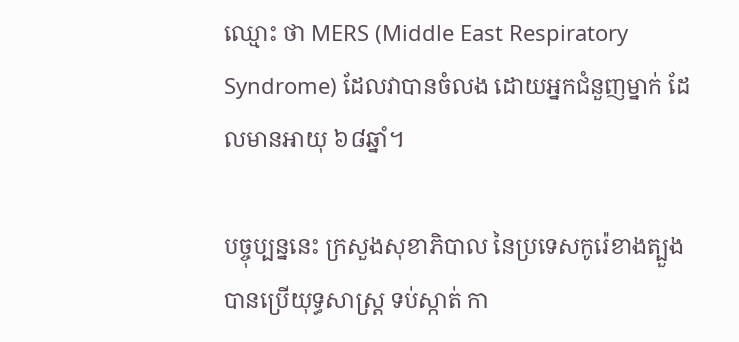ឈ្មោះ ថា MERS (Middle East Respiratory Syndrome) ដែលវាបានចំលង ដោយអ្នកជំនួញម្នាក់ ដែលមានអាយុ ៦៨ឆ្នាំ។

បច្ចុប្បន្ននេះ ក្រសួងសុខាភិបាល នៃប្រទេសកូរ៉េខាងត្បួង បានប្រើយុទ្ធសាស្រ្ត ទប់ស្កាត់ កា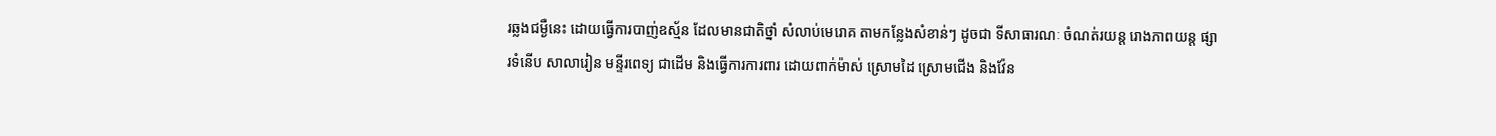រឆ្លងជម្ងឺនេះ ដោយធ្វើការបាញ់ឧស្ម័ន ដែលមានជាតិថ្នាំ សំលាប់មេរោគ តាមកន្លែងសំខាន់ៗ ដូចជា ទីសាធារណៈ ចំណត់រយន្ត រោងភាពយន្ត ផ្សារទំនើប សាលារៀន មន្ទីរពេទ្យ ជាដើម និងធ្វើការការពារ ដោយពាក់ម៉ាស់ ស្រោមដៃ ស្រោមជើង និងវ៉ែន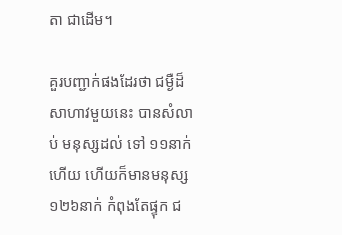តា ជាដើម។

គួរបញ្ជាក់ផងដែរថា ជម្ងឺដ៏សាហាវមួយនេះ បានសំលាប់ មនុស្សដល់ ទៅ ១១នាក់ហើយ ហើយក៏មានមនុស្ស ១២៦នាក់ កំពុងតែផ្ទុក ជ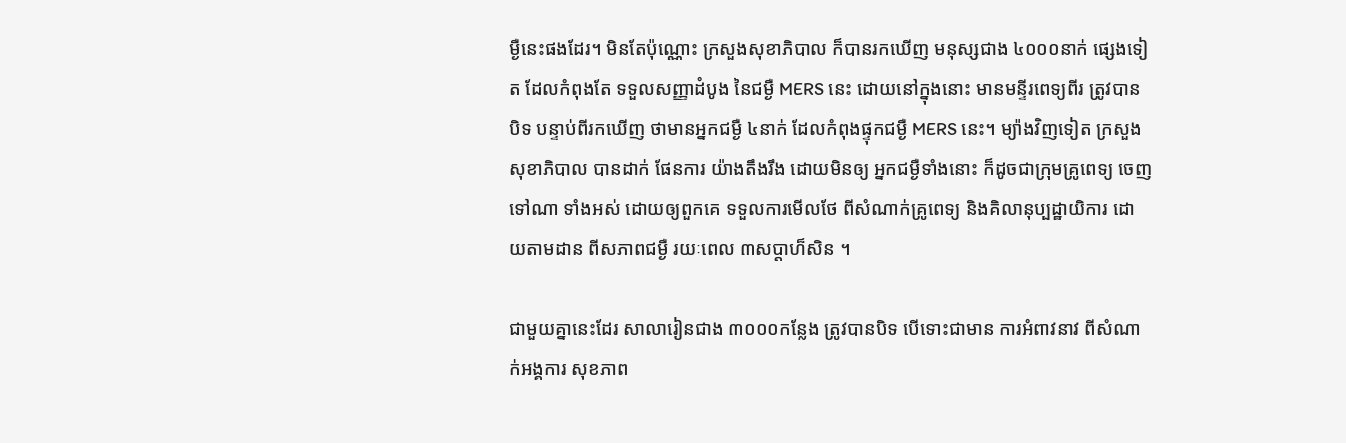ម្ងឺនេះផងដែរ។ មិនតែប៉ុណ្ណោះ ក្រសួងសុខាភិបាល ក៏បានរកឃើញ មនុស្សជាង ៤០០០នាក់ ផ្សេងទៀត ដែលកំពុងតែ ទទួលសញ្ញាដំបូង នៃជម្ងឺ MERS នេះ ដោយនៅក្នុងនោះ មានមន្ទីរពេទ្យពីរ ត្រូវបានបិទ បន្ទាប់ពីរកឃើញ ថាមានអ្នកជម្ងឺ ៤នាក់ ដែលកំពុងផ្ទុកជម្ងឺ MERS នេះ។ ម្យ៉ាងវិញទៀត ក្រសួងសុខាភិបាល បានដាក់ ផែនការ យ៉ាងតឹងរឹង ដោយមិនឲ្យ អ្នកជម្ងឺទាំងនោះ ក៏ដូចជាក្រុមគ្រូពេទ្យ ចេញទៅណា ទាំងអស់ ដោយឲ្យពួកគេ ទទួលការមើលថែ ពីសំណាក់គ្រូពេទ្យ និងគិលានុប្បដ្ឋាយិការ ដោយតាមដាន ពីសភាពជម្ងឺ រយៈពេល ៣សប្តាហ៏សិន ។

ជាមួយគ្នានេះដែរ សាលារៀនជាង ៣០០០កន្លែង ត្រូវបានបិទ បើទោះជាមាន ការអំពាវនាវ ពីសំណាក់អង្គការ សុខភាព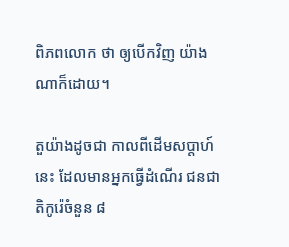ពិភពលោក ថា ឲ្យបើកវិញ យ៉ាងណាក៏ដោយ។

តួយ៉ាងដូចជា កាលពីដើមសប្តាហ៍នេះ ដែលមានអ្នកធ្វើដំណើរ ជនជាតិកូរ៉េចំនួន ៨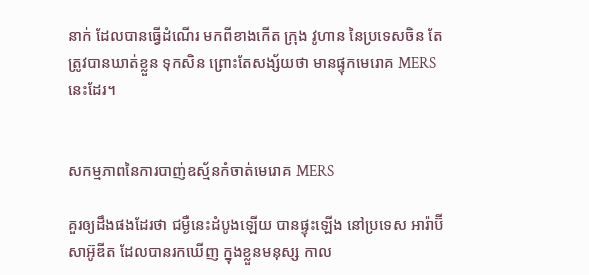នាក់ ដែលបានធ្វើដំណើរ មកពីខាងកើត ក្រុង វូហាន នៃប្រទេសចិន តែត្រូវបានឃាត់ខ្លួន ទុកសិន ព្រោះតែសង្ស័យថា មានផ្ទុកមេរោគ MERS នេះដែរ។


សកម្មភាពនៃការបាញ់ឧស្ម័នកំចាត់មេរោគ MERS

គួរឲ្យដឹងផងដែរថា ជម្ងឺនេះដំបូងឡើយ បានផ្ទុះឡើង នៅប្រទេស អារ៉ាប៊ីសាអ៊ូឌីត ដែលបានរកឃើញ ក្នុងខ្លួនមនុស្ស កាល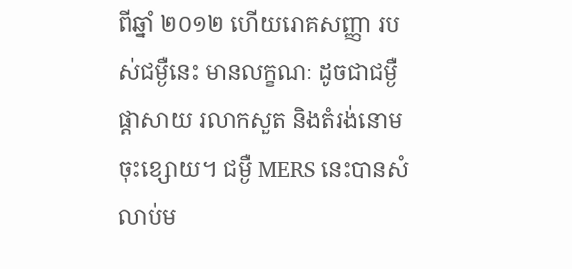ពីឆ្នាំ ២០១២ ហើយរោគសញ្ញា របស់ជម្ងឺនេះ មានលក្ខណៈ ដូចជាជម្ងឺផ្តាសាយ រលាកសួត និងតំរង់នោម ចុះខ្សោយ។ ជម្ងឺ MERS នេះបានសំលាប់ម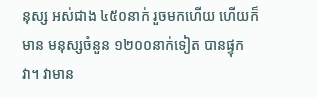នុស្ស អស់ជាង ៤៥០នាក់ រួចមកហើយ ហើយក៏មាន មនុស្សចំនួន ១២០០នាក់ទៀត បានផ្ទុកវា។ វាមាន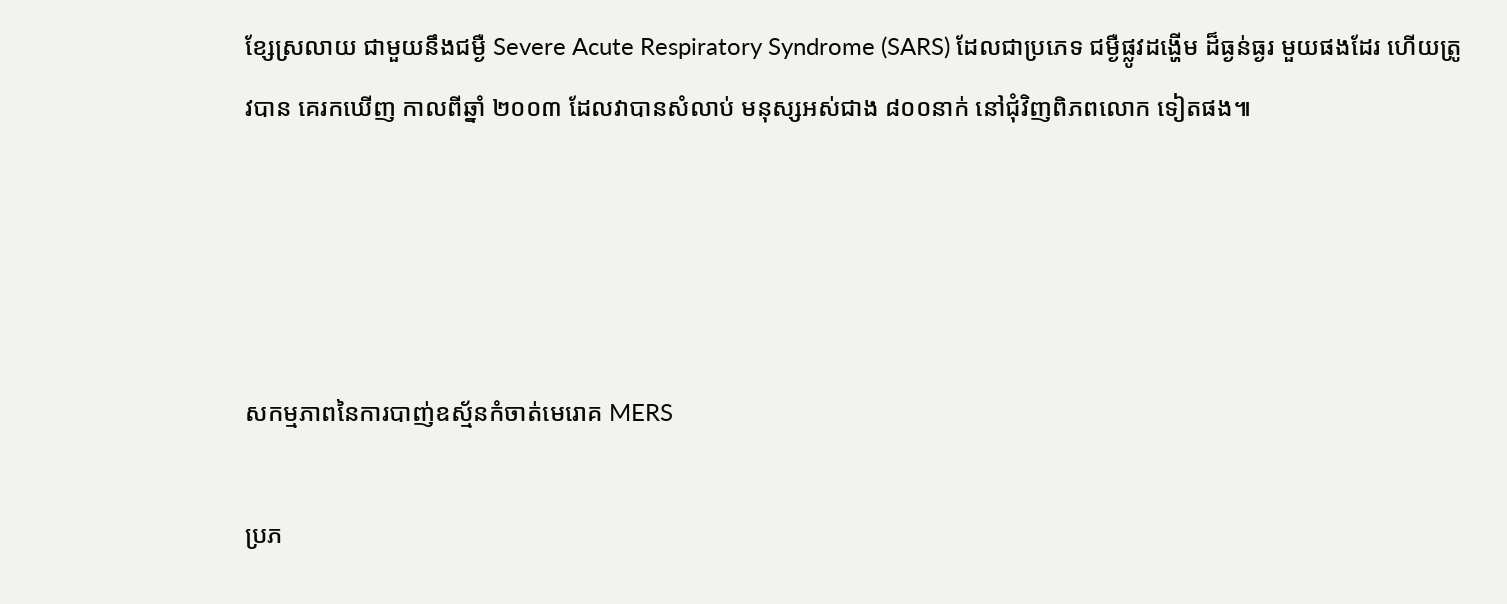ខ្សែស្រលាយ ជាមួយនឹងជម្ងឺ Severe Acute Respiratory Syndrome (SARS) ដែលជាប្រភេទ ជម្ងឺផ្លូវដង្ហើម ដ៏ធ្ងន់ធ្ងរ មួយផងដែរ ហើយត្រូវបាន គេរកឃើញ កាលពីឆ្នាំ ២០០៣ ដែលវាបានសំលាប់ មនុស្សអស់ជាង ៨០០នាក់ នៅជុំវិញពិភពលោក ទៀតផង៕




សកម្មភាពនៃការបាញ់ឧស្ម័នកំចាត់មេរោគ MERS

ប្រភ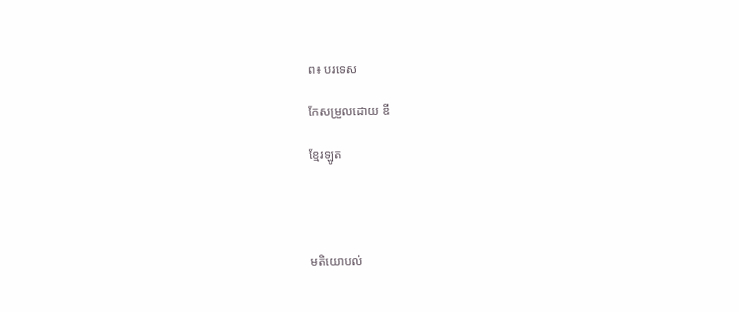ព៖ បរទេស

កែសម្រួលដោយ ឌី

ខ្មែរឡូត




មតិយោបល់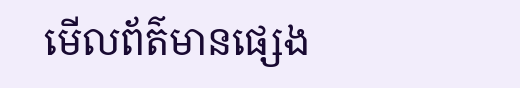មើលព័ត៌មានផ្សេង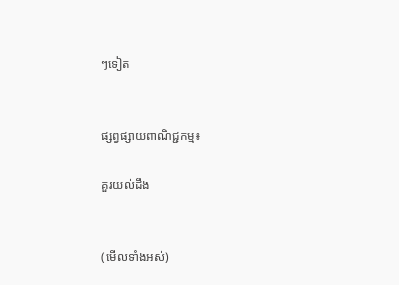ៗទៀត


ផ្សព្វផ្សាយពាណិជ្ជកម្ម៖

គួរយល់ដឹង


(មើលទាំងអស់)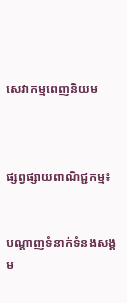សេវាកម្មពេញនិយម



ផ្សព្វផ្សាយពាណិជ្ជកម្ម៖


បណ្តាញទំនាក់ទំនងសង្គម